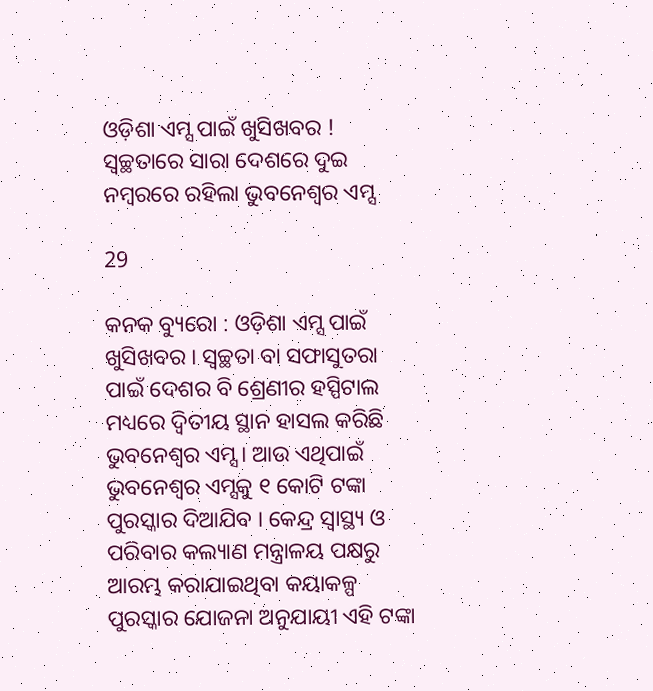ଓଡ଼ିଶା ଏମ୍ସ ପାଇଁ ଖୁସିଖବର ! ସ୍ୱଚ୍ଛତାରେ ସାରା ଦେଶରେ ଦୁଇ ନମ୍ବରରେ ରହିଲା ଭୁବନେଶ୍ୱର ଏମ୍ସ

29

କନକ ବ୍ୟୁରୋ : ଓଡ଼ିଶା ଏମ୍ସ ପାଇଁ ଖୁସିଖବର । ସ୍ୱଚ୍ଛତା ବା ସଫାସୁତରା ପାଇଁ ଦେଶର ବି ଶ୍ରେଣୀର ହସ୍ପିଟାଲ ମଧ୍ୟରେ ଦ୍ୱିତୀୟ ସ୍ଥାନ ହାସଲ କରିଛି ଭୁବନେଶ୍ୱର ଏମ୍ସ । ଆଉ ଏଥିପାଇଁ ଭୁବନେଶ୍ୱର ଏମ୍ସକୁ ୧ କୋଟି ଟଙ୍କା ପୁରସ୍କାର ଦିଆଯିବ । କେନ୍ଦ୍ର ସ୍ୱାସ୍ଥ୍ୟ ଓ ପରିବାର କଲ୍ୟାଣ ମନ୍ତ୍ରାଳୟ ପକ୍ଷରୁ ଆରମ୍ଭ କରାଯାଇଥିବା କୟାକଳ୍ପ ପୁରସ୍କାର ଯୋଜନା ଅନୁଯାୟୀ ଏହି ଟଙ୍କା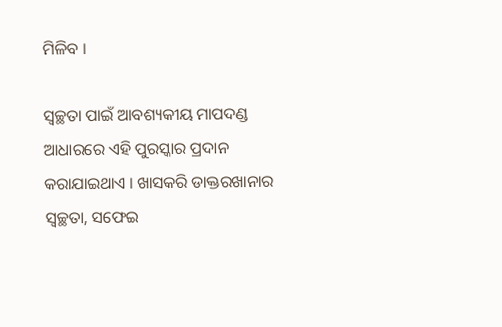ମିଳିବ ।

ସ୍ୱଚ୍ଛତା ପାଇଁ ଆବଶ୍ୟକୀୟ ମାପଦଣ୍ଡ ଆଧାରରେ ଏହି ପୁରସ୍କାର ପ୍ରଦାନ କରାଯାଇଥାଏ । ଖାସକରି ଡାକ୍ତରଖାନାର ସ୍ୱଚ୍ଛତା, ସଫେଇ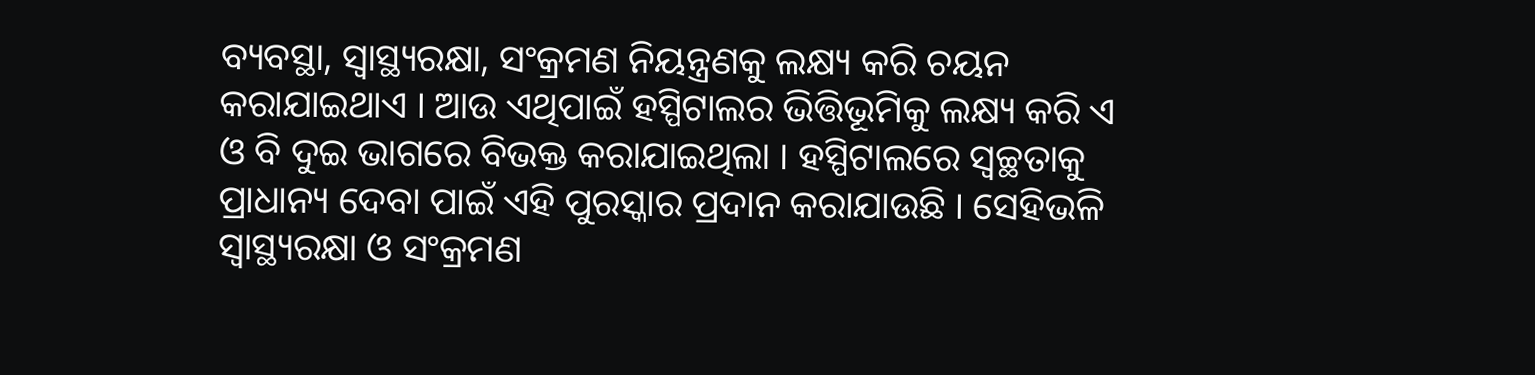ବ୍ୟବସ୍ଥା, ସ୍ୱାସ୍ଥ୍ୟରକ୍ଷା, ସଂକ୍ରମଣ ନିୟନ୍ତ୍ରଣକୁ ଲକ୍ଷ୍ୟ କରି ଚୟନ କରାଯାଇଥାଏ । ଆଉ ଏଥିପାଇଁ ହସ୍ପିଟାଲର ଭିତ୍ତିଭୂମିକୁ ଲକ୍ଷ୍ୟ କରି ଏ ଓ ବି ଦୁଇ ଭାଗରେ ବିଭକ୍ତ କରାଯାଇଥିଲା । ହସ୍ପିଟାଲରେ ସ୍ୱଚ୍ଛତାକୁ ପ୍ରାଧାନ୍ୟ ଦେବା ପାଇଁ ଏହି ପୁରସ୍କାର ପ୍ରଦାନ କରାଯାଉଛି । ସେହିଭଳି ସ୍ୱାସ୍ଥ୍ୟରକ୍ଷା ଓ ସଂକ୍ରମଣ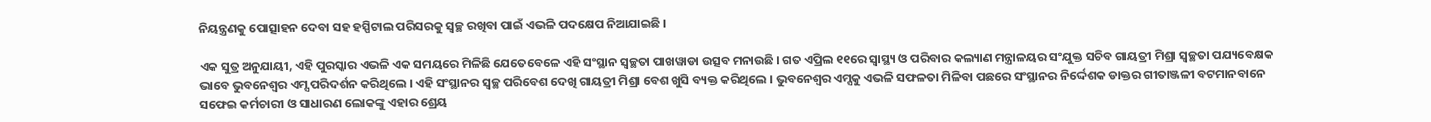ନିୟନ୍ତ୍ରଣକୁ ପୋତ୍ସାହନ ଦେବା ସହ ହସ୍ପିଟାଲ ପରିସରକୁ ସ୍ୱଚ୍ଛ ରଖିବା ପାଇଁ ଏଭଳି ପଦକ୍ଷେପ ନିଆଯାଇଛି ।

ଏକ ସୁତ୍ର ଅନୁଯାୟୀ, ଏହି ପୁରସ୍କାର ଏଭଳି ଏକ ସମୟରେ ମିଳିଛି ଯେତେବେଳେ ଏହି ସଂସ୍ଥାନ ସ୍ୱଚ୍ଛତା ପାଖୱାଡା ଉତ୍ସବ ମନାଉଛି । ଗତ ଏପ୍ରିଲ ୧୧ରେ ସ୍ୱାସ୍ଥ୍ୟ ଓ ପରିବାର କଲ୍ୟାଣ ମନ୍ତ୍ରାଳୟର ସଂଯୁକ୍ତ ସଚିବ ଗାୟତ୍ରୀ ମିଶ୍ରା ସ୍ୱଚ୍ଛତା ପଯ୍ୟବେକ୍ଷକ ଭାବେ ଭୁବନେଶ୍ୱର ଏମ୍ସ ପରିଦର୍ଶନ କରିଥିଲେ । ଏହି ସଂସ୍ଥାନର ସ୍ୱଚ୍ଛ ପରିବେଶ ଦେଖି ଗାୟତ୍ରୀ ମିଶ୍ରା ବେଶ ଖୁସି ବ୍ୟକ୍ତ କରିଥିଲେ । ଭୁବନେଶ୍ୱର ଏମ୍ସକୁ ଏଭଳି ସଫଳତା ମିଳିବା ପଛରେ ସଂସ୍ଥାନର ନିର୍ଦ୍ଦେଶକ ଡାକ୍ତର ଗୀତାଞ୍ଜଳୀ ବଟମାନବାନେ ସଫେଇ କର୍ମଚାରୀ ଓ ସାଧାରଣ ଲୋକଙ୍କୁ ଏହାର ଶ୍ରେୟ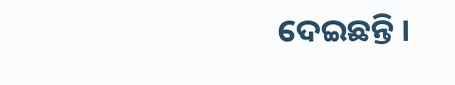ଦେଇଛନ୍ତି ।